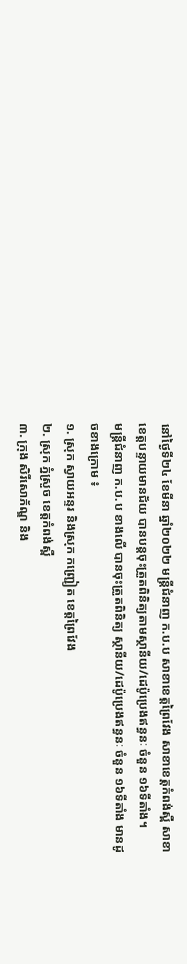នៅថ្ងៃទី២៤ ខែមីនា ឆ្នាំ២០២២ មន្រ្តីជំនាញ ក.ប.ប សាខាខេត្តព្រៃវែង សាខាខេត្តកំពង់ស្ពឺ សាខាខេត្តបន្ទាយមានជ័យ បានបន្តចុះត្រួតពិនិត្យតាមស្ថានីយ/ដេប៉ូប្រេងឥន្ធនៈ ចំនួន ១៦ទីតាំង។
មន្រ្តីជំនាញ ក.ប.ប ខាងលើ បានចុះត្រួតពិនិត្យ ស្ថានីយ/ដេប៉ូប្រេងឥន្ធនៈ ចំនួន ១៦ទីតាំង មានដូចខាងក្រោម ៖
១. ស្រុក ស្វាយអន្ទរ និងស្រុក កញ្រ្ជៀត ខេត្តព្រៃវែង
២. ស្រុក ភ្នំស្រួច ខេត្តកំពង់ស្ពឺ
៣. ក្រុង សិរីសោភ័ណ្ឌ និង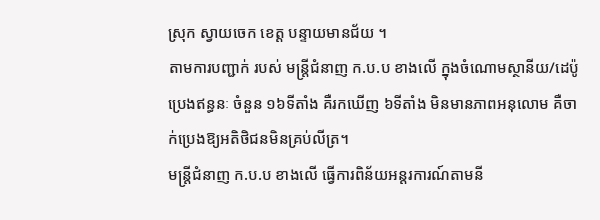ស្រុក ស្វាយចេក ខេត្ត បន្ទាយមានជ័យ ។
តាមការបញ្ជាក់ របស់ មន្រ្តីជំនាញ ក.ប.ប ខាងលើ ក្នុងចំណោមស្ថានីយ/ដេប៉ូប្រេងឥន្ធនៈ ចំនួន ១៦ទីតាំង គឺរកឃើញ ៦ទីតាំង មិនមានភាពអនុលោម គឺចាក់ប្រេងឱ្យអតិថិជនមិនគ្រប់លីត្រ។
មន្រ្តីជំនាញ ក.ប.ប ខាងលើ ធ្វើការពិន័យអន្តរការណ៍តាមនី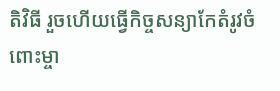តិវិធី រួចហេីយធ្វេីកិច្ចសន្យាកែតំរូវចំពោះម្ចា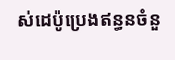ស់ដេប៉ូប្រេងឥន្ធនចំនួ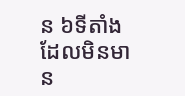ន ៦ទីតាំង ដែលមិនមាន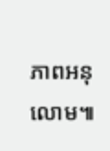ភាពអនុលោម៕